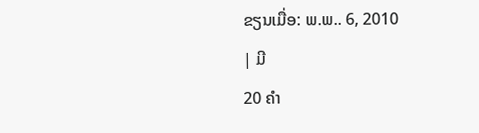ຂຽນເມື່ອ: ພ.ພ.. 6, 2010
| ມີ
20 ຄຳ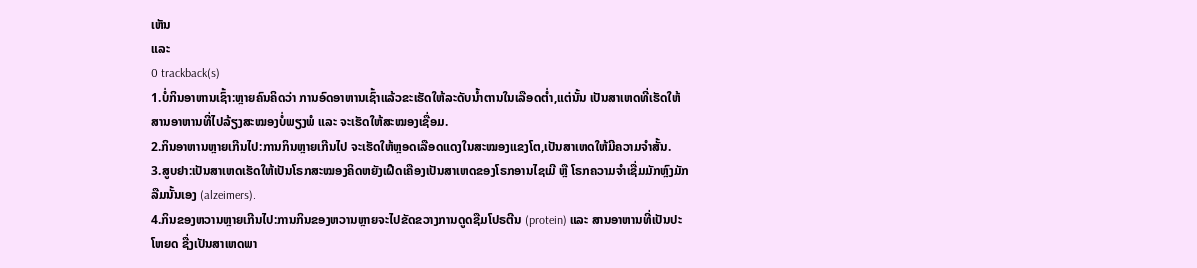ເຫັນ
ແລະ
0 trackback(s)
1.ບໍ່ກິນອາຫານເຊົ້າ:ຫຼາຍຄົນຄິດວ່າ ການອົດອາຫານເຊົ້າແລ້ວຂະເຮັດໃຫ້ລະດັບນ້ຳຕານໃນເລືອດຕ່ຳ,ແຕ່ນັ້ນ ເປັນສາເຫດທີ່ເຮັດໃຫ້ສານອາຫານທີ່ໄປລ້ຽງສະໝອງບໍ່ພຽງພໍ ແລະ ຈະເຮັດໃຫ້ສະໝອງເຊື່ອມ.
2.ກິນອາຫານຫຼາຍເກີນໄປ:ການກິນຫຼາຍເກີນໄປ ຈະເຮັດໃຫ້ຫຼອດເລືອດແດງໃນສະໝອງແຂງໂຕ,ເປັນສາເຫດໃຫ້ມີຄວາມຈຳສັ້ນ.
3.ສູບຢາ:ເປັນສາເຫດເຮັດໃຫ້ເປັນໂຣກສະໝອງຄິດຫຍັງເຝືດເຄືອງເປັນສາເຫດຂອງໂຣກອານໄຊເມີ ຫຼື ໂຣກຄວາມຈຳເຊື່ມມັກຫຼົງມັກລືມນັ້ນເອງ (alzeimers).
4.ກິນຂອງຫວານຫຼາຍເກີນໄປ:ການກິນຂອງຫວານຫຼາຍຈະໄປຂັດຂວາງການດູດຊືມໂປຣຕີນ (protein) ແລະ ສານອາຫານທີ່ເປັນປະໂຫຍດ ຊື່ງເປັນສາເຫດພາ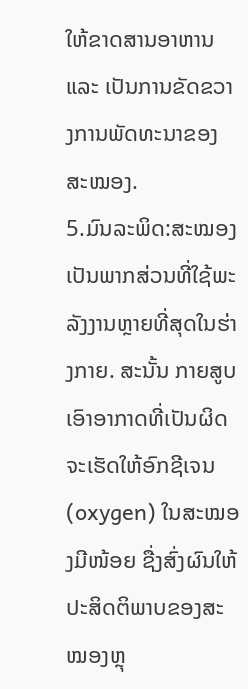ໃຫ້ຂາດສານອາຫານ ແລະ ເປັນການຂັດຂວາງການພັດທະນາຂອງສະໝອງ.
5.ມົນລະພິດ:ສະໝອງເປັນພາກສ່ວນທີ່ໃຊ້ພະລັງງານຫຼາຍທີ່ສຸດໃນຮ່າງກາຍ. ສະນັ້ນ ກາຍສູບເອົາອາກາດທີ່ເປັນຜິດຈະເຮັດໃຫ້ອົກຊີເຈນ (oxygen) ໃນສະໝອງມີໜ້ອຍ ຊື່ງສົ່ງຜົນໃຫ້ປະສິດຕິພາບຂອງສະໝອງຫຼຸ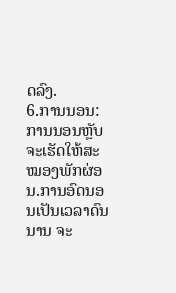ດລົງ.
6.ການນອນ:ການນອນຫຼັບຈະເຮັດໃຫ້ສະໝອງພັກຜ່ອນ.ການອົດນອນເປັນເວລາດົນນານ ຈະ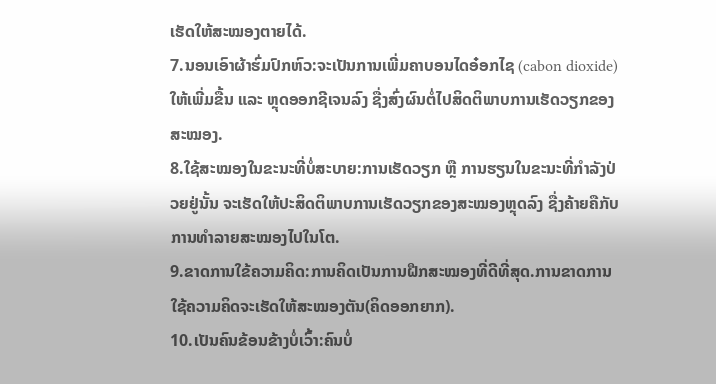ເຮັດໃຫ້ສະໝອງຕາຍໄດ້.
7.ນອນເອົາຜ້າຮົ່ມປົກຫົວ:ຈະເປັນການເພີ່ມຄາບອນໄດອ໋ອກໄຊ (cabon dioxide) ໃຫ້ເພີ່ມຂື້ນ ແລະ ຫຼຸດອອກຊີເຈນລົງ ຊື່ງສົ່ງຜົນຕໍ່ໄປສິດຕິພາບການເຮັດວຽກຂອງສະໝອງ.
8.ໃຊ້ສະໝອງໃນຂະນະທີ່ບໍ່ສະບາຍ:ການເຮັດວຽກ ຫຼື ການຮຽນໃນຂະນະທີ່ກຳລັງປ່ວຍຢູ່ນັ້ນ ຈະເຮັດໃຫ້ປະສິດຕິພາບການເຮັດວຽກຂອງສະໝອງຫຼຸດລົງ ຊື່ງຄ້າຍຄືກັບການທຳລາຍສະໝອງໄປໃນໂຕ.
9.ຂາດການໃຂ້ຄວາມຄິດ:ການຄິດເປັນການຝືກສະໝອງທີ່ດີທີ່ສຸດ.ການຂາດການໃຊ້ຄວາມຄິດຈະເຮັດໃຫ້ສະໝອງຕັນ(ຄິດອອກຍາກ).
10.ເປັນຄົນຂ້ອນຂ້າງບໍ່ເວົ້າ:ຄົນບໍ່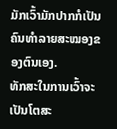ມັກເວົ້າມັກປາກກໍເປັນຄົນທຳລາຍສະໝອງຂອງຕົນເອງ.
ທັກສະໃນການເວົ້າຈະເປັນໂຕສະ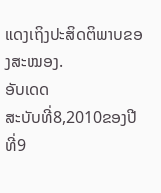ແດງເຖິງປະສິດຕິພາບຂອງສະໝອງ.
ອັບເດດ
ສະບັບທີ່8,2010ຂອງປີທີ່9